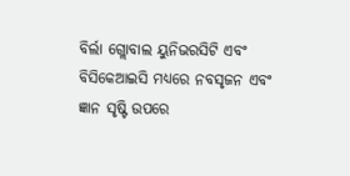ବିର୍ଲା ଗ୍ଲୋବାଲ ୟୁନିଭରସିଟି ଏବଂ ବିସିକେଆଇସି ମଧ୍ୟରେ ନବସୃଜନ ଏବଂ ଜ୍ଞାନ ସୃଷ୍ଟି ଉପରେ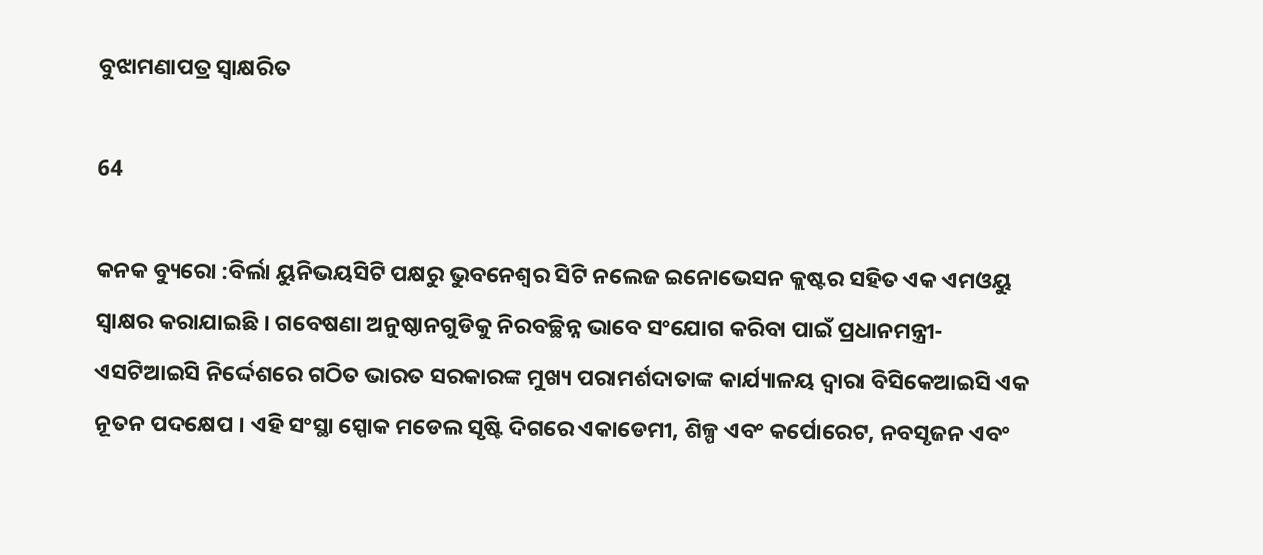ବୁଝାମଣାପତ୍ର ସ୍ୱାକ୍ଷରିତ

64

କନକ ବ୍ୟୁରୋ :ବିର୍ଲା ୟୁନିଭୟସିଟି ପକ୍ଷରୁ ଭୁବନେଶ୍ୱର ସିଟି ନଲେଜ ଇନୋଭେସନ କ୍ଲଷ୍ଟର ସହିତ ଏକ ଏମଓୟୁ ସ୍ୱାକ୍ଷର କରାଯାଇଛି । ଗବେଷଣା ଅନୁଷ୍ଠାନଗୁଡିକୁ ନିରବଚ୍ଛିନ୍ନ ଭାବେ ସଂଯୋଗ କରିବା ପାଇଁ ପ୍ରଧାନମନ୍ତ୍ରୀ-ଏସଟିଆଇସି ନିର୍ଦ୍ଦେଶରେ ଗଠିତ ଭାରତ ସରକାରଙ୍କ ମୁଖ୍ୟ ପରାମର୍ଶଦାତାଙ୍କ କାର୍ଯ୍ୟାଳୟ ଦ୍ୱାରା ବିସିକେଆଇସି ଏକ ନୂତନ ପଦକ୍ଷେପ । ଏହି ସଂସ୍ଥା ସ୍ପୋକ ମଡେଲ ସୃଷ୍ଟି ଦିଗରେ ଏକାଡେମୀ, ଶିଳ୍ପ ଏବଂ କର୍ପୋରେଟ, ନବସୃଜନ ଏବଂ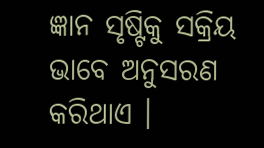ଜ୍ଞାନ ସୃଷ୍ଟିକୁ ସକ୍ରିୟ ଭାବେ ଅନୁସରଣ କରିଥାଏ ।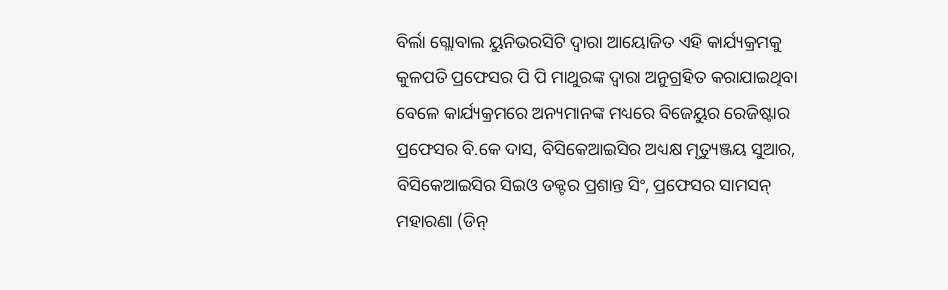ବିର୍ଲା ଗ୍ଲୋବାଲ ୟୁନିଭରସିଟି ଦ୍ୱାରା ଆୟୋଜିତ ଏହି କାର୍ଯ୍ୟକ୍ରମକୁ କୁଳପତି ପ୍ରଫେସର ପି ପି ମାଥୁରଙ୍କ ଦ୍ୱାରା ଅନୁଗ୍ରହିତ କରାଯାଇଥିବା ବେଳେ କାର୍ଯ୍ୟକ୍ରମରେ ଅନ୍ୟମାନଙ୍କ ମଧ୍ୟରେ ବିଜେୟୁର ରେଜିଷ୍ଟାର ପ୍ରଫେସର ବି.କେ ଦାସ, ବିସିକେଆଇସିର ଅଧ୍ୟକ୍ଷ ମୃତ୍ୟୁଞ୍ଜୟ ସୁଆର, ବିସିକେଆଇସିର ସିଇଓ ଡକ୍ଟର ପ୍ରଶାନ୍ତ ସିଂ, ପ୍ରଫେସର ସାମସନ୍ ମହାରଣା (ଡିନ୍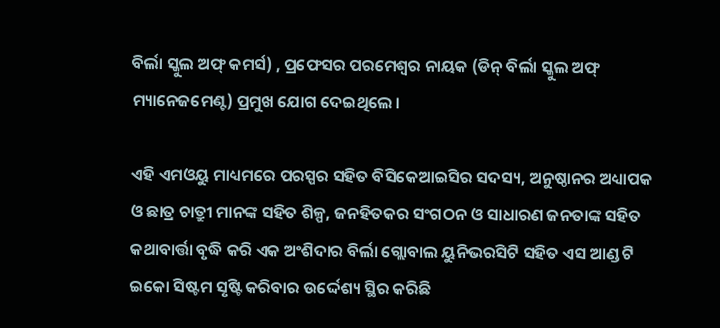ବିର୍ଲା ସ୍କୁଲ ଅଫ୍ କମର୍ସ) , ପ୍ରଫେସର ପରମେଶ୍ୱର ନାୟକ (ଡିନ୍ ବିର୍ଲା ସ୍କୁଲ ଅଫ୍ ମ୍ୟାନେଜମେଣ୍ଟ) ପ୍ରମୁଖ ଯୋଗ ଦେଇଥିଲେ ।

ଏହି ଏମଓୟୁ ମାଧ୍ୟମରେ ପରସ୍ପର ସହିତ ବିସିକେଆଇସିର ସଦସ୍ୟ, ଅନୁଷ୍ଠାନର ଅଧ୍ୟାପକ ଓ ଛାତ୍ର ଚାତ୍ରୁୀ ମାନଙ୍କ ସହିତ ଶିଳ୍ପ, ଜନହିତକର ସଂଗଠନ ଓ ସାଧାରଣ ଜନତାଙ୍କ ସହିତ କଥାବାର୍ତ୍ତା ବୃଦ୍ଧି କରି ଏକ ଅଂଶିଦାର ବିର୍ଲା ଗ୍ଲୋବାଲ ୟୁନିଭରସିଟି ସହିତ ଏସ ଆଣ୍ଡ ଟି ଇକୋ ସିଷ୍ଟମ ସୃଷ୍ଟି କରିବାର ଉର୍ଦ୍ଦେଶ୍ୟ ସ୍ଥିର କରିଛି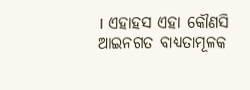। ଏହାହସ ଏହା କୌଣସି ଆଇନଗତ ବାଧ୍ୟତାମୂଳକ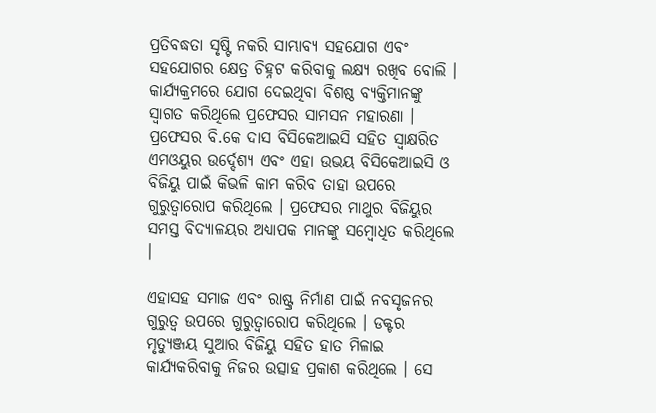ପ୍ରତିବଦ୍ଧତା ସୃଷ୍ଟି ନକରି ସାମ୍ଭାବ୍ୟ ସହଯୋଗ ଏବଂ ସହଯୋଗର କ୍ଷେତ୍ର ଚିହ୍ନଟ କରିବାକୁ ଲକ୍ଷ୍ୟ ରଖିବ ବୋଲି । କାର୍ଯ୍ୟକ୍ରମରେ ଯୋଗ ଦେଇଥିବା ବିଶଷ୍ଠ ବ୍ୟକ୍ତିମାନଙ୍କୁ ସ୍ୱାଗତ କରିଥିଲେ ପ୍ରଫେସର ସାମସନ ମହାରଣା । ପ୍ରଫେସର ବି.କେ ଦାସ ବିସିକେଆଇସି ସହିତ ସ୍ୱାକ୍ଷରିତ ଏମଓୟୁର ଉର୍ଦ୍ଦେଶ୍ୟ ଏବଂ ଏହା ଉଭୟ ବିସିକେଆଇସି ଓ ବିଜିୟୁ ପାଇଁ କିଭଳି କାମ କରିବ ତାହା ଉପରେ ଗୁରୁତ୍ୱାରୋପ କରିଥିଲେ । ପ୍ରଫେସର ମାଥୁର ବିଜିୟୁର ସମସ୍ତ ବିଦ୍ୟାଳୟର ଅଧ୍ୟାପକ ମାନଙ୍କୁ ସମ୍ବୋଧିତ କରିଥିଲେ ।

ଏହାସହ ସମାଜ ଏବଂ ରାଷ୍ଟ୍ର ନିର୍ମାଣ ପାଇଁ ନବସୃଜନର ଗୁରୁତ୍ୱ ଉପରେ ଗୁରୁତ୍ୱାରୋପ କରିଥିଲେ । ଡକ୍ଟର ମୃତ୍ୟୁଞ୍ଜୟ ସୁଆର ବିଜିୟୁ ସହିତ ହାତ ମିଳାଇ କାର୍ଯ୍ୟକରିବାକୁ ନିଜର ଉତ୍ସାହ ପ୍ରକାଶ କରିଥିଲେ । ସେ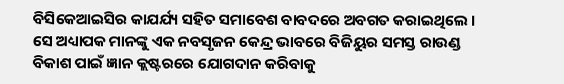ବିସିକେଆଇସିର କାଯର୍ଯ୍ୟ ସହିତ ସମାବେଶ ବାବଦରେ ଅବଗତ କରାଇଥିଲେ । ସେ ଅଧ୍ୟାପକ ମାନଙ୍କୁ ଏକ ନବସୃଜନ କେନ୍ଦ୍ର ଭାବରେ ବିଜିୟୁର ସମସ୍ତ ରାଉଣ୍ଡ ବିକାଶ ପାଇଁ ଜ୍ଞାନ କ୍ଲଷ୍ଟରରେ ଯୋଗଦାନ କରିବାକୁ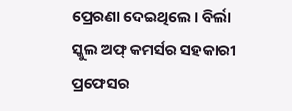ପ୍ରେରଣା ଦେଇଥିଲେ । ବିର୍ଲା ସ୍କୁଲ ଅଫ୍ କମର୍ସର ସହକାରୀ ପ୍ରଫେସର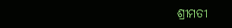ଶ୍ରୀମତୀ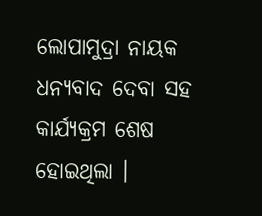ଲୋପାମୁଦ୍ରା ନାୟକ ଧନ୍ୟବାଦ ଦେବା ସହ କାର୍ଯ୍ୟକ୍ରମ ଶେଷ ହୋଇଥିଲା ।